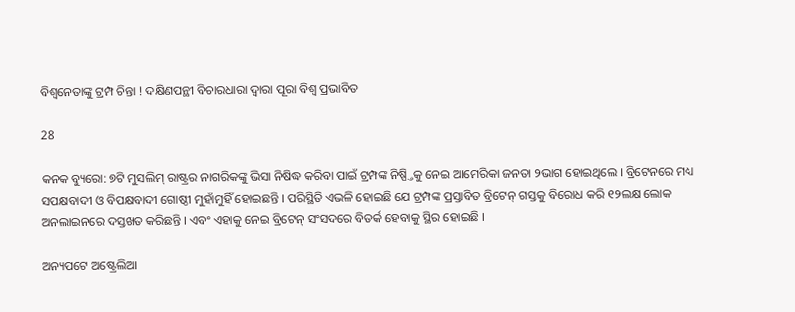ବିଶ୍ୱନେତାଙ୍କୁ ଟ୍ରମ୍ପ ଚିନ୍ତା ! ଦକ୍ଷିଣପନ୍ଥୀ ବିଚାରଧାରା ଦ୍ୱାରା ପୂରା ବିଶ୍ୱ ପ୍ରଭାବିତ

28

କନକ ବ୍ୟୁରୋ: ୭ଟି ମୁସଲିମ୍ ରାଷ୍ଟ୍ରର ନାଗରିକଙ୍କୁ ଭିସା ନିଷିଦ୍ଧ କରିବା ପାଇଁ ଟ୍ରମ୍ପଙ୍କ ନିଷ୍ପ୍ତିକୁ ନେଇ ଆମେରିକା ଜନତା ୨ଭାଗ ହୋଇଥିଲେ । ବ୍ରିଟେନରେ ମଧ୍ୟ ସପକ୍ଷବାଦୀ ଓ ବିପକ୍ଷବାଦୀ ଗୋଷ୍ଠୀ ମୁହାଁମୁହିଁ ହୋଇଛନ୍ତି । ପରିସ୍ଥିତି ଏଭଳି ହୋଇଛି ଯେ ଟ୍ରମ୍ପଙ୍କ ପ୍ରସ୍ତାବିତ ବ୍ରିଟେନ୍ ଗସ୍ତକୁ ବିରୋଧ କରି ୧୨ଲକ୍ଷ ଲୋକ ଅନଲାଇନରେ ଦସ୍ତଖତ କରିଛନ୍ତି । ଏବଂ ଏହାକୁ ନେଇ ବ୍ରିଟେନ୍ ସଂସଦରେ ବିତର୍କ ହେବାକୁ ସ୍ଥିର ହୋଇଛି ।

ଅନ୍ୟପଟେ ଅଷ୍ଟ୍ରେଲିଆ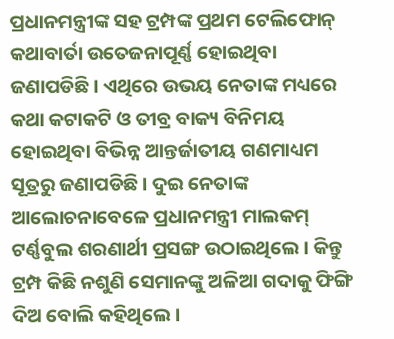ପ୍ରଧାନମନ୍ତ୍ରୀଙ୍କ ସହ ଟ୍ରମ୍ପଙ୍କ ପ୍ରଥମ ଟେଲିଫୋନ୍ କଥାବାର୍ତା ଉତେଜନାପୂର୍ଣ୍ଣ ହୋଇଥିବା ଜଣାପଡିଛି । ଏଥିରେ ଉଭୟ ନେତାଙ୍କ ମଧ୍ୟରେ କଥା କଟାକଟି ଓ ତୀବ୍ର ବାକ୍ୟ ବିନିମୟ ହୋଇଥିବା ବିଭିନ୍ନ ଆନ୍ତର୍ଜାତୀୟ ଗଣମାଧ୍ୟମ ସୂତ୍ରରୁ ଜଣାପଡିଛି । ଦୁଇ ନେତାଙ୍କ ଆଲୋଚନାବେଳେ ପ୍ରଧାନମନ୍ତ୍ରୀ ମାଲକମ୍ ଟର୍ଣ୍ଣବୁଲ ଶରଣାର୍ଥୀ ପ୍ରସଙ୍ଗ ଉଠାଇଥିଲେ । କିନ୍ତୁ ଟ୍ରମ୍ପ କିଛି ନଶୁଣି ସେମାନଙ୍କୁ ଅଳିଆ ଗଦାକୁ ଫିଙ୍ଗି ଦିଅ ବୋଲି କହିଥିଲେ ।